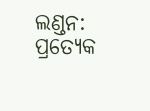ଲଣ୍ଡନ: ପ୍ରତ୍ୟେକ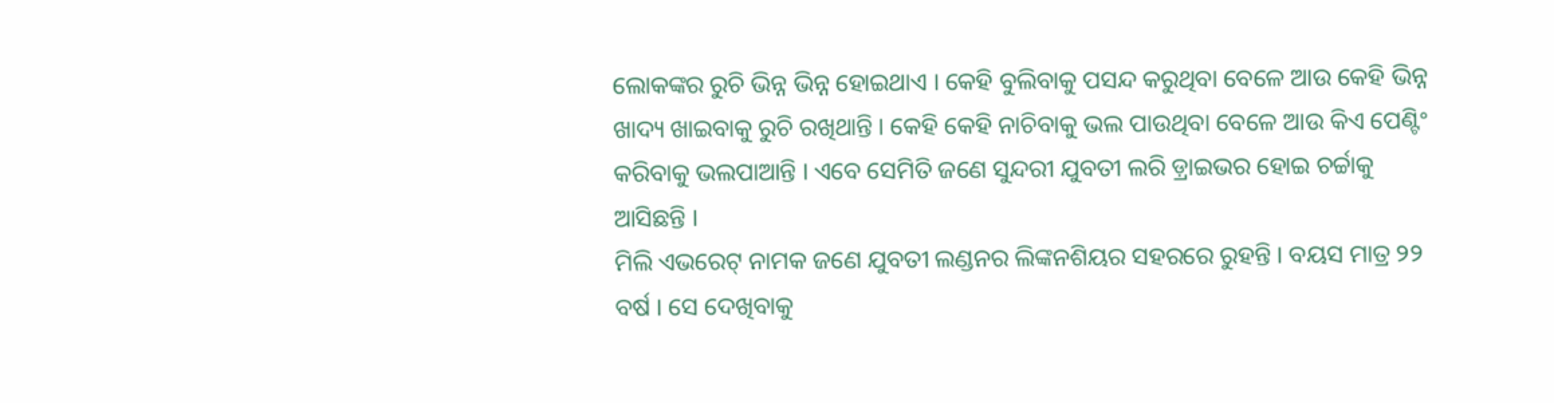ଲୋକଙ୍କର ରୁଚି ଭିନ୍ନ ଭିନ୍ନ ହୋଇଥାଏ । କେହି ବୁଲିବାକୁ ପସନ୍ଦ କରୁଥିବା ବେଳେ ଆଉ କେହି ଭିନ୍ନ ଖାଦ୍ୟ ଖାଇବାକୁ ରୁଚି ରଖିଥାନ୍ତି । କେହି କେହି ନାଚିବାକୁ ଭଲ ପାଉଥିବା ବେଳେ ଆଉ କିଏ ପେଣ୍ଟିଂ କରିବାକୁ ଭଲପାଆନ୍ତି । ଏବେ ସେମିତି ଜଣେ ସୁନ୍ଦରୀ ଯୁବତୀ ଲରି ଡ଼୍ରାଇଭର ହୋଇ ଚର୍ଚ୍ଚାକୁ ଆସିଛନ୍ତି ।
ମିଲି ଏଭରେଟ୍ ନାମକ ଜଣେ ଯୁବତୀ ଲଣ୍ଡନର ଲିଙ୍କନଶିୟର ସହରରେ ରୁହନ୍ତି । ବୟସ ମାତ୍ର ୨୨ ବର୍ଷ । ସେ ଦେଖିବାକୁ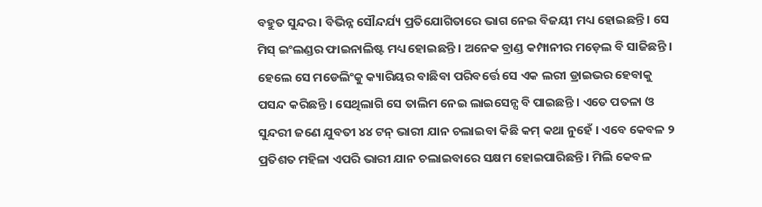ବହୁତ ସୁନ୍ଦର । ବିଭିନ୍ନ ସୌନ୍ଦର୍ଯ୍ୟ ପ୍ରତିଯୋଗିତାରେ ଭାଗ ନେଇ ବିଜୟୀ ମଧ୍ୟ ହୋଇଛନ୍ତି । ସେ ମିସ୍ ଇଂଲଣ୍ଡର ଫାଇନାଲିଷ୍ଟ ମଧ୍ୟ ହୋଇଛନ୍ତି । ଅନେକ ବ୍ରାଣ୍ଡ କମ୍ପାନୀର ମଡ଼େଲ ବି ସାଜିଛନ୍ତି । ହେଲେ ସେ ମଡେଲିଂକୁ କ୍ୟାରିୟର ବାଛିବା ପରିବର୍ତ୍ତେ ସେ ଏକ ଲରୀ ଡ୍ରାଇଭର ହେବାକୁ ପସନ୍ଦ କରିଛନ୍ତି । ସେଥିଲାଗି ସେ ତାଲିମ ନେଇ ଲାଇସେନ୍ସ ବି ପାଇଛନ୍ତି । ଏତେ ପତଳା ଓ ସୁନ୍ଦରୀ ଜଣେ ଯୁବତୀ ୪୪ ଟନ୍ ଭାରୀ ଯାନ ଚଲାଇବା କିଛି କମ୍ କଥା ନୁହେଁ । ଏବେ କେବଳ ୨ ପ୍ରତିଶତ ମହିଳା ଏପରି ଭାରୀ ଯାନ ଚଲାଇବାରେ ସକ୍ଷମ ହୋଇପାରିଛନ୍ତି । ମିଲି କେବଳ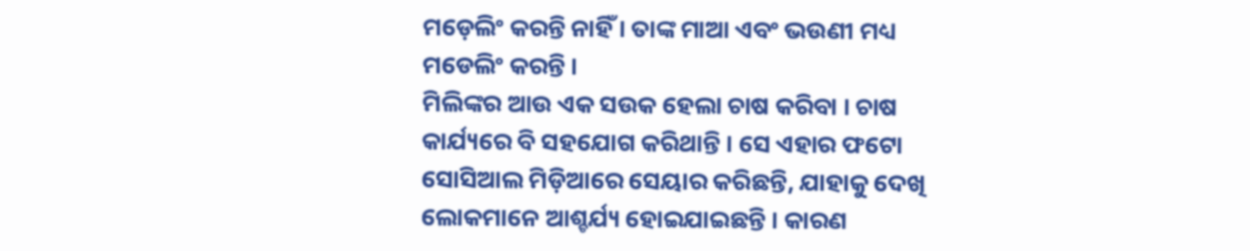ମଡ଼େଲିଂ କରନ୍ତି ନାହିଁ । ତାଙ୍କ ମାଆ ଏବଂ ଭଉଣୀ ମଧ୍ୟ ମଡେଲିଂ କରନ୍ତି ।
ମିଲିଙ୍କର ଆଉ ଏକ ସଉକ ହେଲା ଚାଷ କରିବା । ଚାଷ କାର୍ଯ୍ୟରେ ବି ସହଯୋଗ କରିଥାନ୍ତି । ସେ ଏହାର ଫଟୋ ସୋସିଆଲ ମିଡ଼ିଆରେ ସେୟାର କରିଛନ୍ତି, ଯାହାକୁ ଦେଖି ଲୋକମାନେ ଆଶ୍ଚର୍ଯ୍ୟ ହୋଇଯାଇଛନ୍ତି । କାରଣ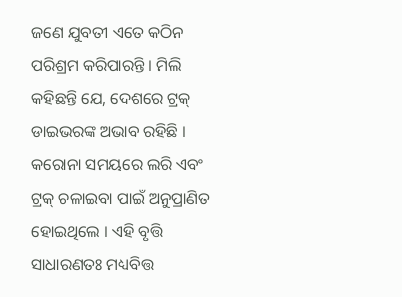ଜଣେ ଯୁବତୀ ଏତେ କଠିନ ପରିଶ୍ରମ କରିପାରନ୍ତି । ମିଲି କହିଛନ୍ତି ଯେ, ଦେଶରେ ଟ୍ରକ୍ ଡାଇଭରଙ୍କ ଅଭାବ ରହିଛି । କରୋନା ସମୟରେ ଲରି ଏବଂ ଟ୍ରକ୍ ଚଳାଇବା ପାଇଁ ଅନୁପ୍ରାଣିତ ହୋଇଥିଲେ । ଏହି ବୃତ୍ତି ସାଧାରଣତଃ ମଧ୍ୟବିତ୍ତ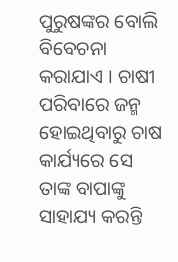ପୁରୁଷଙ୍କର ବୋଲି ବିବେଚନା କରାଯାଏ । ଚାଷୀ ପରିବାରେ ଜନ୍ମ ହୋଇଥିବାରୁ ଚାଷ କାର୍ଯ୍ୟରେ ସେ ତାଙ୍କ ବାପାଙ୍କୁ ସାହାଯ୍ୟ କରନ୍ତି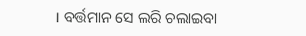। ବର୍ତ୍ତମାନ ସେ ଲରି ଚଲାଇବା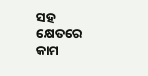ସହ କ୍ଷେତରେ କାମ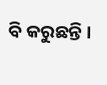ବି କରୁଛନ୍ତି ।